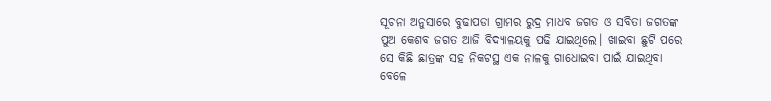ସୂଚନା ଅନୁସାରେ ବୁଢାପଡା ଗ୍ରାମର ରୁଦ୍ର ମାଧବ ଜଗତ ଓ ସବିତା ଜଗତଙ୍କ ପୁଅ କେଶବ ଜଗତ ଆଜି ବିଦ୍ୟାଳୟକୁ ପଢି ଯାଇଥିଲେ। ଖାଇବା ଛୁଟି ପରେ ସେ କିଛି ଛାତ୍ରଙ୍କ ସହ ନିକଟସ୍ଥ ଏକ ନାଳକୁ ଗାଧୋଇବା ପାଇଁ ଯାଇଥିବା ବେଳେ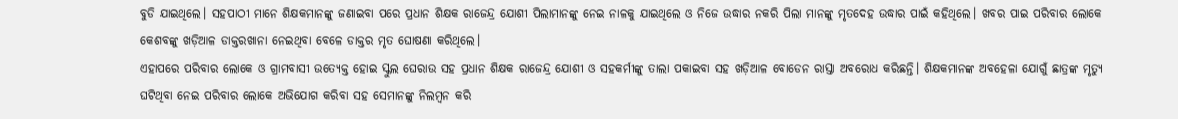ବୁଡି ଯାଇଥିଲେ। ସହପାଠୀ ମାନେ ଶିକ୍ଷକମାନଙ୍କୁ ଜଣାଇବା ପରେ ପ୍ରଧାନ ଶିକ୍ଷକ ରାଜେନ୍ଦ୍ର ଯୋଶୀ ପିଲାମାନଙ୍କୁ ନେଇ ନାଳକୁ ଯାଇଥିଲେ ଓ ନିଜେ ଉଦ୍ଧାର ନକରି ପିଲା ମାନଙ୍କୁ ମୃତଦେହ ଉଦ୍ଧାର ପାଇଁ କହିଥିଲେ। ଖବର ପାଇ ପରିବାର ଲୋକେ କେଶବଙ୍କୁ ଖଡ଼ିଆଳ ଡାକ୍ତରଖାନା ନେଇଥିବା ବେଳେ ଡାକ୍ତର ମୃତ ଘୋଷଣା କରିଥିଲେ।
ଏହାପରେ ପରିବାର ଲୋକେ ଓ ଗ୍ରାମବାସୀ ଉତ୍ୟେକ୍ତ ହୋଇ ସ୍କୁଲ ଘେରାଉ ସହ ପ୍ରଧାନ ଶିକ୍ଷକ ରାଜେନ୍ଦ୍ର ଯୋଶୀ ଓ ସହକର୍ମୀଙ୍କୁ ତାଲା ପକାଇବା ସହ ଖଡ଼ିଆଳ ବୋଡେନ ରାସ୍ତା ଅବରୋଧ କରିଛନ୍ତି। ଶିକ୍ଷକମାନଙ୍କ ଅବହେଳା ଯୋଗୁଁ ଛାତ୍ରଙ୍କ ମୃତ୍ୟୁ ଘଟିଥିବା ନେଇ ପରିବାର ଲୋକେ ଅଭିଯୋଗ କରିବା ସହ ସେମାନଙ୍କୁ ନିଲମ୍ବନ କରି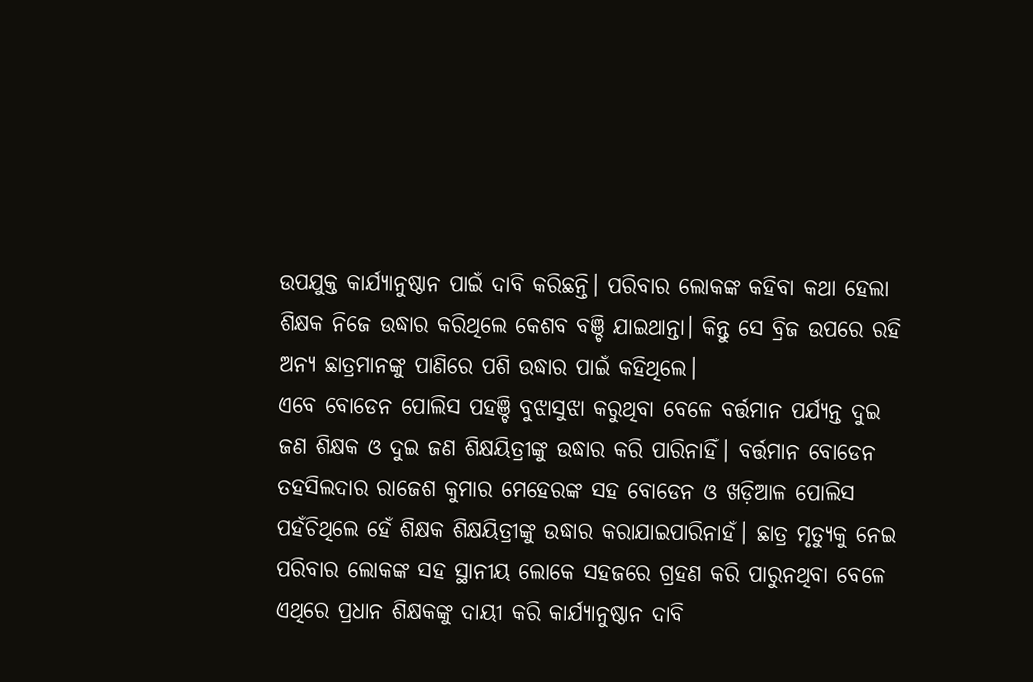ଉପଯୁକ୍ତ କାର୍ଯ୍ୟାନୁଷ୍ଠାନ ପାଇଁ ଦାବି କରିଛନ୍ତି। ପରିବାର ଲୋକଙ୍କ କହିବା କଥା ହେଲା ଶିକ୍ଷକ ନିଜେ ଉଦ୍ଧାର କରିଥିଲେ କେଶବ ବଞ୍ଚି ଯାଇଥାନ୍ତା। କିନ୍ତୁ ସେ ବ୍ରିଜ ଉପରେ ରହି ଅନ୍ୟ ଛାତ୍ରମାନଙ୍କୁ ପାଣିରେ ପଶି ଉଦ୍ଧାର ପାଇଁ କହିଥିଲେ।
ଏବେ ବୋଡେନ ପୋଲିସ ପହଞ୍ଚି ବୁଝାସୁଝା କରୁଥିବା ବେଳେ ବର୍ତ୍ତମାନ ପର୍ଯ୍ୟନ୍ତ ଦୁଇ ଜଣ ଶିକ୍ଷକ ଓ ଦୁଇ ଜଣ ଶିକ୍ଷୟିତ୍ରୀଙ୍କୁ ଉଦ୍ଧାର କରି ପାରିନାହିଁ। ବର୍ତ୍ତମାନ ବୋଡେନ ତହସିଲଦାର ରାଜେଶ କୁମାର ମେହେରଙ୍କ ସହ ବୋଡେନ ଓ ଖଡ଼ିଆଳ ପୋଲିସ ପହଁଚିଥିଲେ ହେଁ ଶିକ୍ଷକ ଶିକ୍ଷୟିତ୍ରୀଙ୍କୁ ଉଦ୍ଧାର କରାଯାଇପାରିନାହଁ। ଛାତ୍ର ମୃତ୍ୟୁକୁ ନେଇ ପରିବାର ଲୋକଙ୍କ ସହ ସ୍ଥାନୀୟ ଲୋକେ ସହଜରେ ଗ୍ରହଣ କରି ପାରୁନଥିବା ବେଳେ ଏଥିରେ ପ୍ରଧାନ ଶିକ୍ଷକଙ୍କୁ ଦାୟୀ କରି କାର୍ଯ୍ୟାନୁଷ୍ଠାନ ଦାବି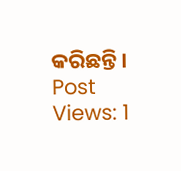କରିଛନ୍ତି।
Post Views: 1